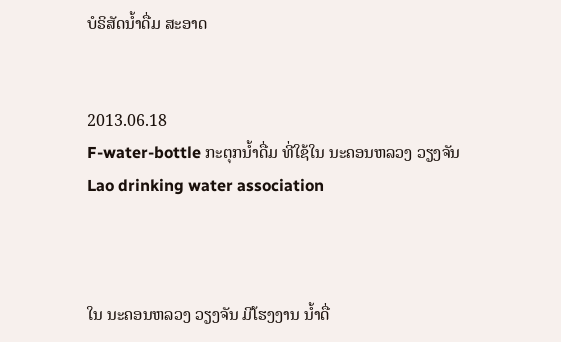ບໍຣິສັດນໍ້າດື່ມ ສະອາດ


2013.06.18
F-water-bottle ກະຕຸກນໍ້າດື່ມ ທີ່ໃຊ້ໃນ ນະຄອນຫລວງ ວຽງຈັນ
Lao drinking water association



ໃນ ນະຄອນຫລວງ ວຽງຈັນ ມີໂຮງງານ ນໍ້າດື່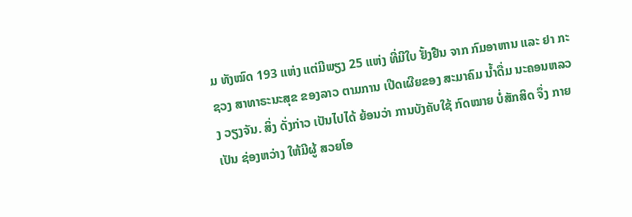ມ ທັງໝົດ 193 ແຫ່ງ ແຕ່ມີພຽງ 25 ແຫ່ງ ທີ່ມີໃບ ຢັ້ງຢືນ ຈາກ ກົມອາຫານ ແລະ ຢາ ກະຊວງ ສາທາຣະນະສຸຂ ຂອງລາວ ຕາມການ ເປີດເຜີຍຂອງ ສະມາຄົມ ນໍ້າດື່ມ ນະຄອນຫລວງ ວຽງຈັນ. ສິ່ງ ດັ່ງກ່າວ ເປັນໄປໄດ້ ຍ້ອນວ່າ ການບັງຄັບໃຊ້ ກົດໝາຍ ບໍ່ສັກສິດ ຈຶ່ງ ກາຍເປັນ ຊ່ອງຫວ່າງ ໃຫ້ມີຜູ້ ສວຍໂອ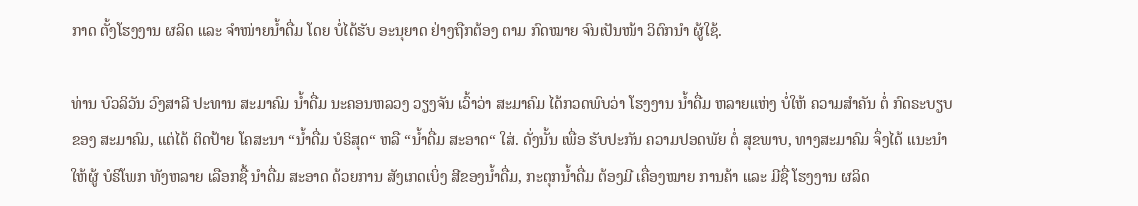ກາດ ຕັ້ງໂຮງງານ ຜລິດ ແລະ ຈໍາໜ່າຍນໍ້າດື່ມ ໂດຍ ບໍ່ໄດ້ຮັບ ອະນຸຍາດ ຢ່າງຖືກຕ້ອງ ຕາມ ກົດໝາຍ ຈົນເປັນໜ້າ ວິຕົກນໍາ ຜູ້ໃຊ້.

ທ່ານ ບົວລິວັນ ວົງສາລີ ປະທານ ສະມາຄົມ ນໍ້າດື່ມ ນະຄອນຫລວງ ວຽງຈັນ ເວົ້າວ່າ ສະມາຄົມ ໄດ້ກວດພົບວ່າ ໂຮງງານ ນໍ້າດື່ມ ຫລາຍແຫ່ງ ບໍ່ໃຫ້ ຄວາມສໍາຄັນ ຕໍ່ ກົດຣະບຽບ ຂອງ ສະມາຄົມ, ແຕ່ໄດ້ ຕິດປ້າຍ ໂຄສະນາ “ນໍ້າດື່ມ ບໍຣິສຸດ“ ຫລື “ນໍ້າດື່ມ ສະອາດ“ ໃສ່. ດັ່ງນັ້ນ ເພື່ອ ຮັບປະກັນ ຄວາມປອດພັຍ ຕໍ່ ສຸຂພາບ, ທາງສະມາຄົມ ຈຶ່ງໄດ້ ແນະນໍາ ໃຫ້ຜູ້ ບໍຣິໂພກ ທັງຫລາຍ ເລືອກຊື້ ນໍາດື່ມ ສະອາດ ດ້ວຍການ ສັງເກດເບິ່ງ ສີຂອງນໍ້າດື່ມ, ກະຕຸກນໍ້າດື່ມ ຕ້ອງມີ ເຄື່ອງໝາຍ ການຄ້າ ແລະ ມີຊື່ ໂຮງງານ ຜລິດ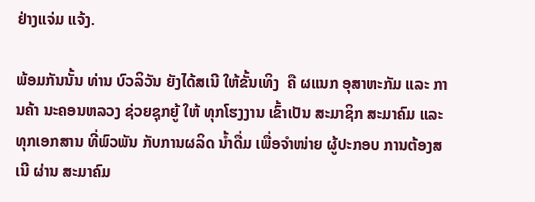ຢ່າງແຈ່ມ ແຈ້ງ.

ພ້ອມກັນນັ້ນ ທ່ານ ບົວລິວັນ ຍັງໄດ້ສເນີ ໃຫ້ຂັ້ນເທິງ  ຄື ຜແນກ ອຸສາຫະກັມ ແລະ ການຄ້າ ນະຄອນຫລວງ ຊ່ວຍຊຸກຍູ້ ໃຫ້ ທຸກໂຮງງານ ເຂົ້າເປັນ ສະມາຊິກ ສະມາຄົມ ແລະ ທຸກເອກສານ ທີ່ພົວພັນ ກັບການຜລິດ ນໍ້າດື່ມ ເພື່ອຈໍາໜ່າຍ ຜູ້ປະກອບ ການຕ້ອງສເນີ ຜ່ານ ສະມາຄົມ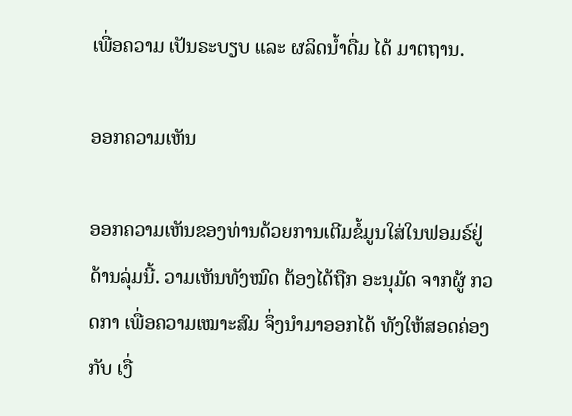ເພື່ອຄວາມ ເປັນຣະບຽບ ແລະ ຜລິດນໍ້າດື່ມ ໄດ້ ມາຕຖານ.

ອອກຄວາມເຫັນ

ອອກຄວາມເຫັນຂອງທ່ານດ້ວຍການເຕີມຂໍ້ມູນໃສ່ໃນຟອມຣ໌ຢູ່ດ້ານລຸ່ມນີ້. ວາມເຫັນທັງໝົດ ຕ້ອງໄດ້ຖືກ ອະນຸມັດ ຈາກຜູ້ ກວດກາ ເພື່ອຄວາມເໝາະສົມ ຈຶ່ງນໍາມາອອກໄດ້ ທັງໃຫ້ສອດຄ່ອງ ກັບ ເງື່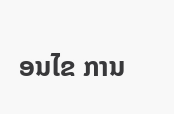ອນໄຂ ການ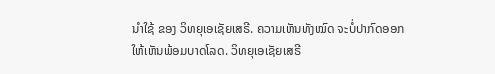ນຳໃຊ້ ຂອງ ວິທຍຸເອເຊັຍເສຣີ. ຄວາມເຫັນທັງໝົດ ຈະບໍ່ປາກົດອອກ ໃຫ້ເຫັນພ້ອມບາດໂລດ. ວິທຍຸເອເຊັຍເສຣີ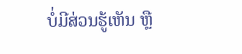ບໍ່ມີສ່ວນຮູ້ເຫັນ ຫຼື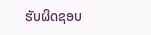ຮັບຜິດຊອບ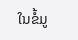ໃນຂໍ້ມູ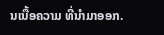ນເນື້ອຄວາມ ທີ່ນໍາມາອອກ.